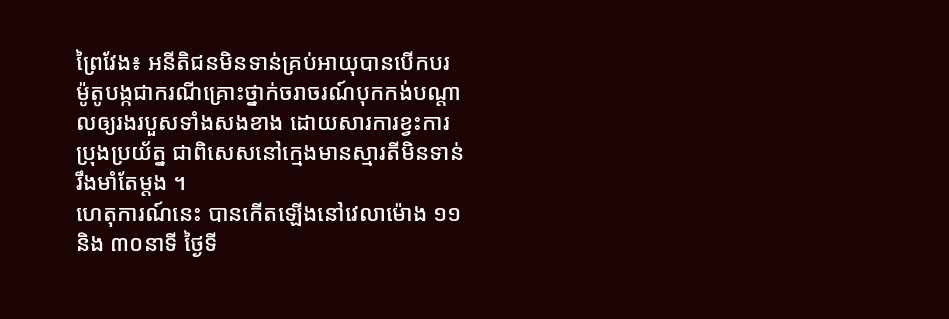ព្រៃវែង៖ អនីតិជនមិនទាន់គ្រប់អាយុបានបើកបរម៉ូតូបង្កជាករណីគ្រោះថ្នាក់ចរាចរណ៍បុកកង់បណ្តាលឲ្យរងរបួសទាំងសងខាង ដោយសារការខ្វះការប្រុងប្រយ័ត្ន ជាពិសេសនៅក្មេងមានស្មារតីមិនទាន់រឹងមាំតែម្តង ។
ហេតុការណ៍នេះ បានកើតឡើងនៅវេលាម៉ោង ១១និង ៣០នាទី ថ្ងៃទី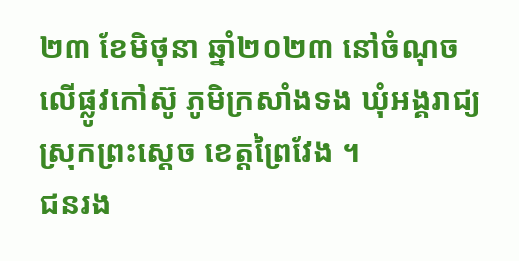២៣ ខែមិថុនា ឆ្នាំ២០២៣ នៅចំណុចលើផ្លូវកៅស៊ូ ភូមិក្រសាំងទង ឃុំអង្គរាជ្យ ស្រុកព្រះស្តេច ខេត្តព្រៃវែង ។
ជនរង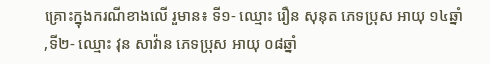គ្រោះក្នុងករណីខាងលើ រួមាន៖ ទី១- ឈ្មោះ រឿន សុនុត ភេទប្រុស អាយុ ១៤ឆ្នាំ ,ទី២- ឈ្មោះ វុន សាវ៉ាន ភេទប្រុស អាយុ ០៨ឆ្នាំ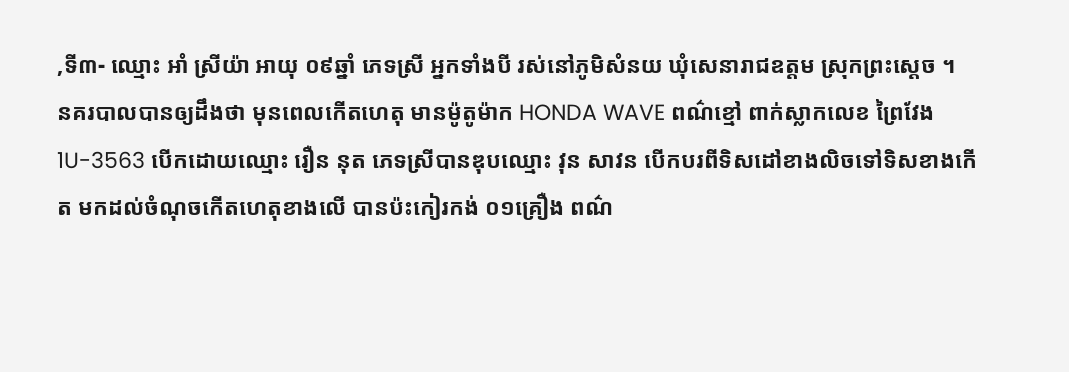,ទី៣- ឈ្មោះ អាំ ស្រីយ៉ា អាយុ ០៩ឆ្នាំ ភេទស្រី អ្នកទាំងបី រស់នៅភូមិសំនយ ឃុំសេនារាជឧត្តម ស្រុកព្រះស្តេច ។
នគរបាលបានឲ្យដឹងថា មុនពេលកើតហេតុ មានម៉ូតូម៉ាក HONDA WAVE ពណ៌ខ្មៅ ពាក់ស្លាកលេខ ព្រៃវែង 1U-3563 បើកដោយឈ្មោះ រឿន នុត ភេទស្រីបានឌុបឈ្មោះ វុន សាវន បើកបរពីទិសដៅខាងលិចទៅទិសខាងកើត មកដល់ចំណុចកើតហេតុខាងលើ បានប៉ះកៀរកង់ ០១គ្រឿង ពណ៌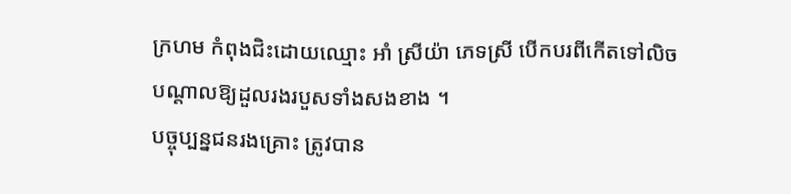ក្រហម កំពុងជិះដោយឈ្មោះ អាំ ស្រីយ៉ា ភេទស្រី បើកបរពីកើតទៅលិច បណ្ដាលឱ្យដួលរងរបួសទាំងសងខាង ។
បច្ចុប្បន្នជនរងគ្រោះ ត្រូវបាន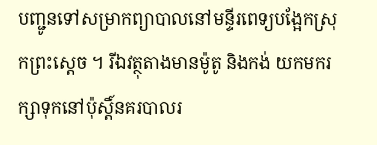បញ្ជូនទៅសម្រាកព្យាបាលនៅមន្ទីរពេទ្យបង្អែកស្រុកព្រះស្តេច ។ រីឯវត្ថុតាងមានម៉ូតូ និងកង់ យកមករក្សាទុកនៅប៉ុស្តិ៍នគរបាលរ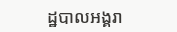ដ្ឋបាលអង្គរា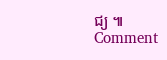ជ្យ ៕
Comment